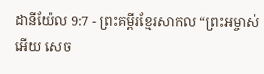ដានីយ៉ែល 9:7 - ព្រះគម្ពីរខ្មែរសាកល “ព្រះអម្ចាស់អើយ សេច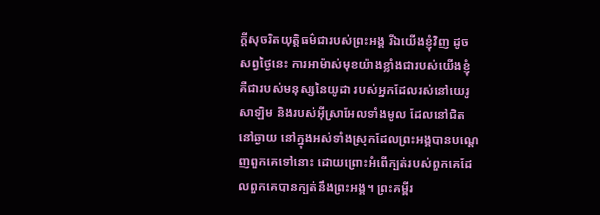ក្ដីសុចរិតយុត្តិធម៌ជារបស់ព្រះអង្គ រីឯយើងខ្ញុំវិញ ដូចសព្វថ្ងៃនេះ ការអាម៉ាស់មុខយ៉ាងខ្លាំងជារបស់យើងខ្ញុំ គឺជារបស់មនុស្សនៃយូដា របស់អ្នកដែលរស់នៅយេរូសាឡិម និងរបស់អ៊ីស្រាអែលទាំងមូល ដែលនៅជិតនៅឆ្ងាយ នៅក្នុងអស់ទាំងស្រុកដែលព្រះអង្គបានបណ្ដេញពួកគេទៅនោះ ដោយព្រោះអំពើក្បត់របស់ពួកគេដែលពួកគេបានក្បត់នឹងព្រះអង្គ។ ព្រះគម្ពីរ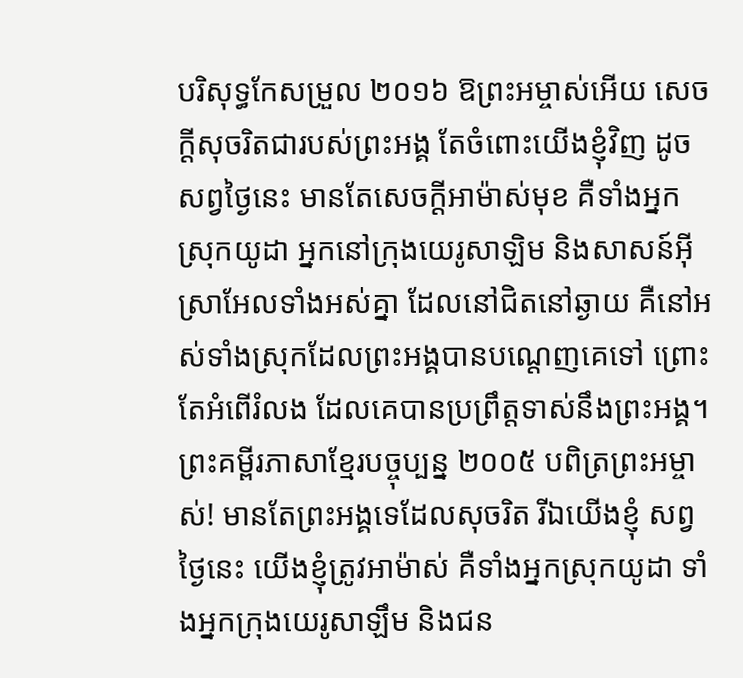បរិសុទ្ធកែសម្រួល ២០១៦ ឱព្រះអម្ចាស់អើយ សេចក្ដីសុចរិតជារបស់ព្រះអង្គ តែចំពោះយើងខ្ញុំវិញ ដូចសព្វថ្ងៃនេះ មានតែសេចក្ដីអាម៉ាស់មុខ គឺទាំងអ្នកស្រុកយូដា អ្នកនៅក្រុងយេរូសាឡិម និងសាសន៍អ៊ីស្រាអែលទាំងអស់គ្នា ដែលនៅជិតនៅឆ្ងាយ គឺនៅអស់ទាំងស្រុកដែលព្រះអង្គបានបណ្តេញគេទៅ ព្រោះតែអំពើរំលង ដែលគេបានប្រព្រឹត្តទាស់នឹងព្រះអង្គ។ ព្រះគម្ពីរភាសាខ្មែរបច្ចុប្បន្ន ២០០៥ បពិត្រព្រះអម្ចាស់! មានតែព្រះអង្គទេដែលសុចរិត រីឯយើងខ្ញុំ សព្វថ្ងៃនេះ យើងខ្ញុំត្រូវអាម៉ាស់ គឺទាំងអ្នកស្រុកយូដា ទាំងអ្នកក្រុងយេរូសាឡឹម និងជន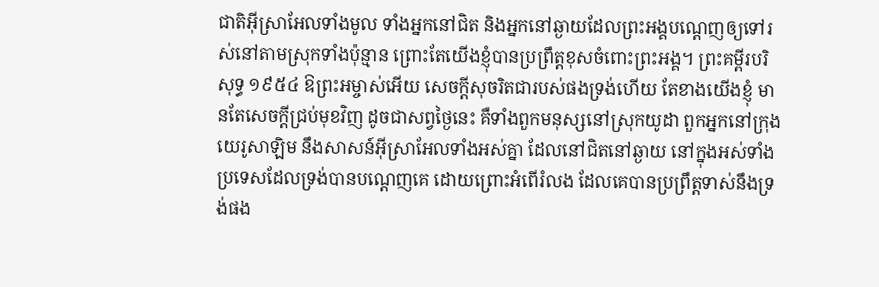ជាតិអ៊ីស្រាអែលទាំងមូល ទាំងអ្នកនៅជិត និងអ្នកនៅឆ្ងាយដែលព្រះអង្គបណ្ដេញឲ្យទៅរស់នៅតាមស្រុកទាំងប៉ុន្មាន ព្រោះតែយើងខ្ញុំបានប្រព្រឹត្តខុសចំពោះព្រះអង្គ។ ព្រះគម្ពីរបរិសុទ្ធ ១៩៥៤ ឱព្រះអម្ចាស់អើយ សេចក្ដីសុចរិតជារបស់ផងទ្រង់ហើយ តែខាងយើងខ្ញុំ មានតែសេចក្ដីជ្រប់មុខវិញ ដូចជាសព្វថ្ងៃនេះ គឺទាំងពួកមនុស្សនៅស្រុកយូដា ពួកអ្នកនៅក្រុងយេរូសាឡិម នឹងសាសន៍អ៊ីស្រាអែលទាំងអស់គ្នា ដែលនៅជិតនៅឆ្ងាយ នៅក្នុងអស់ទាំងប្រទេសដែលទ្រង់បានបណ្តេញគេ ដោយព្រោះអំពើរំលង ដែលគេបានប្រព្រឹត្តទាស់នឹងទ្រង់ផង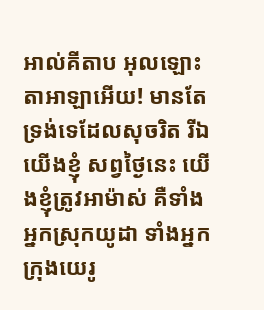អាល់គីតាប អុលឡោះតាអាឡាអើយ! មានតែទ្រង់ទេដែលសុចរិត រីឯយើងខ្ញុំ សព្វថ្ងៃនេះ យើងខ្ញុំត្រូវអាម៉ាស់ គឺទាំងអ្នកស្រុកយូដា ទាំងអ្នកក្រុងយេរូ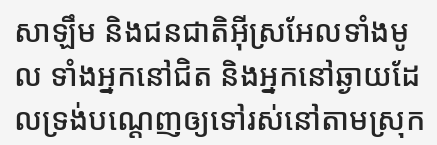សាឡឹម និងជនជាតិអ៊ីស្រអែលទាំងមូល ទាំងអ្នកនៅជិត និងអ្នកនៅឆ្ងាយដែលទ្រង់បណ្ដេញឲ្យទៅរស់នៅតាមស្រុក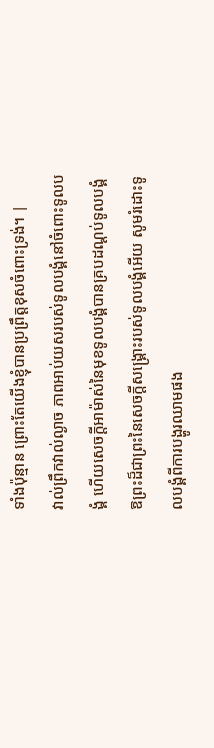ទាំងប៉ុន្មាន ព្រោះតែយើងខ្ញុំបានប្រព្រឹត្តខុសចំពោះទ្រង់។ |
វាល់ព្រឹកវាល់ល្ងាច ភាពអាប់យសរបស់ទូលបង្គំនៅចំពោះទូលបង្គំ ហើយសេចក្ដីអាម៉ាស់នៃមុខទូលបង្គំបានគ្របដណ្ដប់ទូលបង្គំ
ឱព្រះដ៏ជាព្រះនៃសេចក្ដីសង្គ្រោះរបស់ទូលបង្គំអើយ សូមរំដោះទូលបង្គំពីការបង្ហូរឈាមផង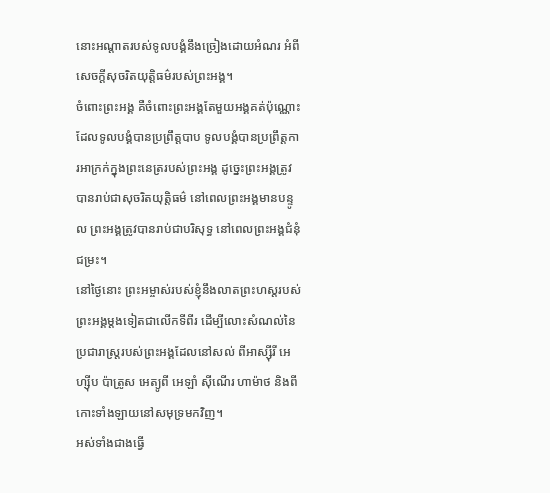នោះអណ្ដាតរបស់ទូលបង្គំនឹងច្រៀងដោយអំណរ អំពីសេចក្ដីសុចរិតយុត្តិធម៌របស់ព្រះអង្គ។
ចំពោះព្រះអង្គ គឺចំពោះព្រះអង្គតែមួយអង្គគត់ប៉ុណ្ណោះ ដែលទូលបង្គំបានប្រព្រឹត្តបាប ទូលបង្គំបានប្រព្រឹត្តការអាក្រក់ក្នុងព្រះនេត្ររបស់ព្រះអង្គ ដូច្នេះព្រះអង្គត្រូវបានរាប់ជាសុចរិតយុត្តិធម៌ នៅពេលព្រះអង្គមានបន្ទូល ព្រះអង្គត្រូវបានរាប់ជាបរិសុទ្ធ នៅពេលព្រះអង្គជំនុំជម្រះ។
នៅថ្ងៃនោះ ព្រះអម្ចាស់របស់ខ្ញុំនឹងលាតព្រះហស្តរបស់ព្រះអង្គម្ដងទៀតជាលើកទីពីរ ដើម្បីលោះសំណល់នៃប្រជារាស្ត្ររបស់ព្រះអង្គដែលនៅសល់ ពីអាស្ស៊ីរី អេហ្ស៊ីប ប៉ាត្រូស អេត្យូពី អេឡាំ ស៊ីណើរ ហាម៉ាថ និងពីកោះទាំងឡាយនៅសមុទ្រមកវិញ។
អស់ទាំងជាងធ្វើ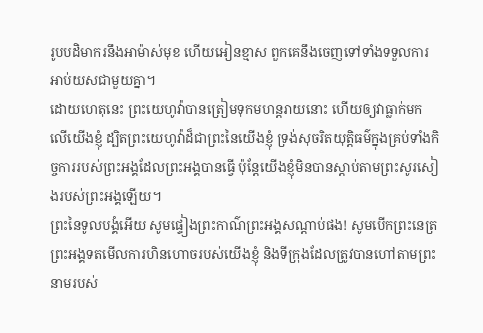រូបបដិមាករនឹងអាម៉ាស់មុខ ហើយអៀនខ្មាស ពួកគេនឹងចេញទៅទាំងទទួលការអាប់យសជាមួយគ្នា។
ដោយហេតុនេះ ព្រះយេហូវ៉ាបានត្រៀមទុកមហន្តរាយនោះ ហើយឲ្យវាធ្លាក់មកលើយើងខ្ញុំ ដ្បិតព្រះយេហូវ៉ាដ៏ជាព្រះនៃយើងខ្ញុំ ទ្រង់សុចរិតយុត្តិធម៌ក្នុងគ្រប់ទាំងកិច្ចការរបស់ព្រះអង្គដែលព្រះអង្គបានធ្វើ ប៉ុន្តែយើងខ្ញុំមិនបានស្ដាប់តាមព្រះសូរសៀងរបស់ព្រះអង្គឡើយ។
ព្រះនៃទូលបង្គំអើយ សូមផ្ទៀងព្រះកាណ៌ព្រះអង្គសណ្ដាប់ផង! សូមបើកព្រះនេត្រព្រះអង្គទតមើលការហិនហោចរបស់យើងខ្ញុំ និងទីក្រុងដែលត្រូវបានហៅតាមព្រះនាមរបស់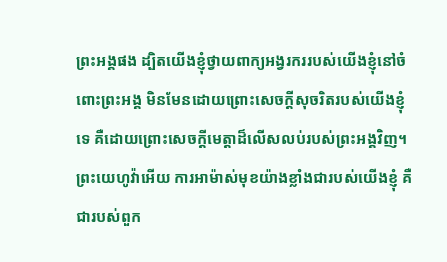ព្រះអង្គផង ដ្បិតយើងខ្ញុំថ្វាយពាក្យអង្វរកររបស់យើងខ្ញុំនៅចំពោះព្រះអង្គ មិនមែនដោយព្រោះសេចក្ដីសុចរិតរបស់យើងខ្ញុំទេ គឺដោយព្រោះសេចក្ដីមេត្តាដ៏លើសលប់របស់ព្រះអង្គវិញ។
ព្រះយេហូវ៉ាអើយ ការអាម៉ាស់មុខយ៉ាងខ្លាំងជារបស់យើងខ្ញុំ គឺជារបស់ពួក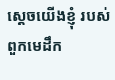ស្ដេចយើងខ្ញុំ របស់ពួកមេដឹក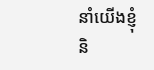នាំយើងខ្ញុំ និ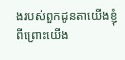ងរបស់ពួកដូនតាយើងខ្ញុំ ពីព្រោះយើង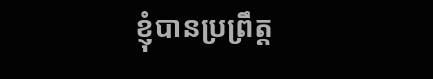ខ្ញុំបានប្រព្រឹត្ត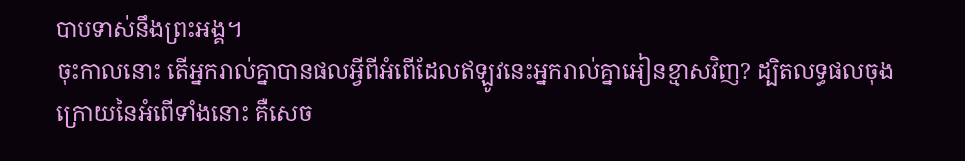បាបទាស់នឹងព្រះអង្គ។
ចុះកាលនោះ តើអ្នករាល់គ្នាបានផលអ្វីពីអំពើដែលឥឡូវនេះអ្នករាល់គ្នាអៀនខ្មាសវិញ? ដ្បិតលទ្ធផលចុងក្រោយនៃអំពើទាំងនោះ គឺសេច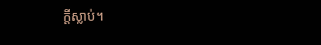ក្ដីស្លាប់។